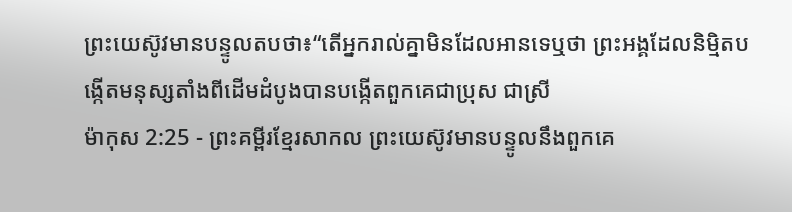ព្រះយេស៊ូវមានបន្ទូលតបថា៖“តើអ្នករាល់គ្នាមិនដែលអានទេឬថា ព្រះអង្គដែលនិម្មិតបង្កើតមនុស្សតាំងពីដើមដំបូងបានបង្កើតពួកគេជាប្រុស ជាស្រី
ម៉ាកុស 2:25 - ព្រះគម្ពីរខ្មែរសាកល ព្រះយេស៊ូវមានបន្ទូលនឹងពួកគេ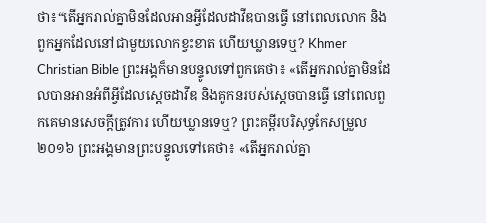ថា៖“តើអ្នករាល់គ្នាមិនដែលអានអ្វីដែលដាវីឌបានធ្វើ នៅពេលលោក និងពួកអ្នកដែលនៅជាមួយលោកខ្វះខាត ហើយឃ្លានទេឬ? Khmer Christian Bible ព្រះអង្គក៏មានបន្ទូលទៅពួកគេថា៖ «តើអ្នករាល់គ្នាមិនដែលបានអានអំពីអ្វីដែលស្ដេចដាវីឌ និងគូកនរបស់ស្ដេចបានធ្វើ នៅពេលពួកគេមានសេចក្ដីត្រូវការ ហើយឃ្លានទេឬ? ព្រះគម្ពីរបរិសុទ្ធកែសម្រួល ២០១៦ ព្រះអង្គមានព្រះបន្ទូលទៅគេថា៖ «តើអ្នករាល់គ្នា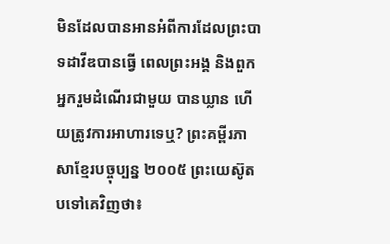មិនដែលបានអានអំពីការដែលព្រះបាទដាវីឌបានធ្វើ ពេលព្រះអង្គ និងពួកអ្នករួមដំណើរជាមួយ បានឃ្លាន ហើយត្រូវការអាហារទេឬ? ព្រះគម្ពីរភាសាខ្មែរបច្ចុប្បន្ន ២០០៥ ព្រះយេស៊ូតបទៅគេវិញថា៖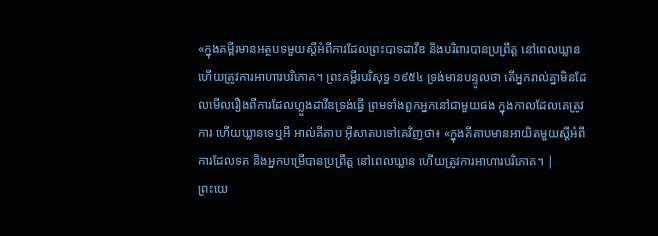«ក្នុងគម្ពីរមានអត្ថបទមួយស្ដីអំពីការដែលព្រះបាទដាវីឌ និងបរិពារបានប្រព្រឹត្ត នៅពេលឃ្លាន ហើយត្រូវការអាហារបរិភោគ។ ព្រះគម្ពីរបរិសុទ្ធ ១៩៥៤ ទ្រង់មានបន្ទូលថា តើអ្នករាល់គ្នាមិនដែលមើលរឿងពីការដែលហ្លួងដាវីឌទ្រង់ធ្វើ ព្រមទាំងពួកអ្នកនៅជាមួយផង ក្នុងកាលដែលគេត្រូវការ ហើយឃ្លានទេឬអី អាល់គីតាប អ៊ីសាតបទៅគេវិញថា៖ «ក្នុងគីតាបមានអាយិតមួយស្ដីអំពីការដែលទត និងអ្នកបម្រើបានប្រព្រឹត្ដ នៅពេលឃ្លាន ហើយត្រូវការអាហារបរិភោគ។ |
ព្រះយេ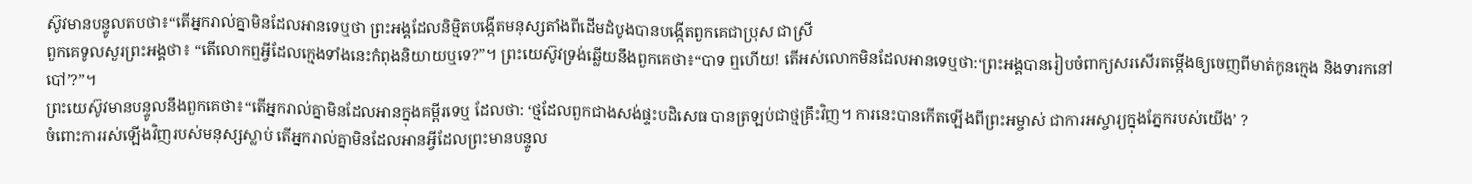ស៊ូវមានបន្ទូលតបថា៖“តើអ្នករាល់គ្នាមិនដែលអានទេឬថា ព្រះអង្គដែលនិម្មិតបង្កើតមនុស្សតាំងពីដើមដំបូងបានបង្កើតពួកគេជាប្រុស ជាស្រី
ពួកគេទូលសួរព្រះអង្គថា៖ “តើលោកឮអ្វីដែលក្មេងទាំងនេះកំពុងនិយាយឬទេ?”។ ព្រះយេស៊ូវទ្រង់ឆ្លើយនឹងពួកគេថា៖“បាទ ឮហើយ! តើអស់លោកមិនដែលអានទេឬថា:‘ព្រះអង្គបានរៀបចំពាក្យសរសើរតម្កើងឲ្យចេញពីមាត់កូនក្មេង និងទារកនៅបៅ’?”។
ព្រះយេស៊ូវមានបន្ទូលនឹងពួកគេថា៖“តើអ្នករាល់គ្នាមិនដែលអានក្នុងគម្ពីរទេឬ ដែលថា: ‘ថ្មដែលពួកជាងសង់ផ្ទះបដិសេធ បានត្រឡប់ជាថ្មគ្រឹះវិញ។ ការនេះបានកើតឡើងពីព្រះអម្ចាស់ ជាការអស្ចារ្យក្នុងភ្នែករបស់យើង’ ?
ចំពោះការរស់ឡើងវិញរបស់មនុស្សស្លាប់ តើអ្នករាល់គ្នាមិនដែលអានអ្វីដែលព្រះមានបន្ទូល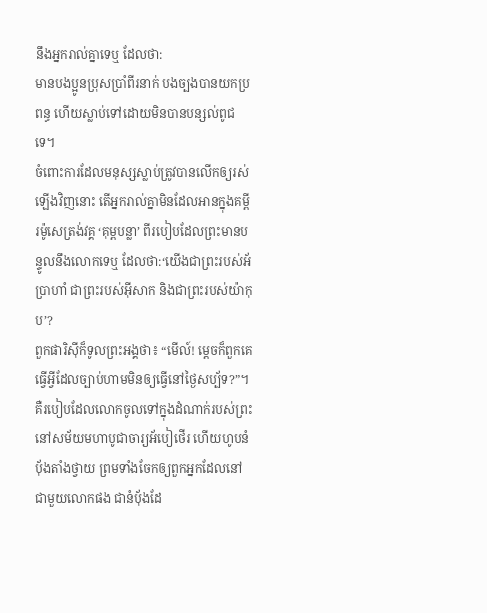នឹងអ្នករាល់គ្នាទេឬ ដែលថា:
មានបងប្អូនប្រុសប្រាំពីរនាក់ បងច្បងបានយកប្រពន្ធ ហើយស្លាប់ទៅដោយមិនបានបន្សល់ពូជទេ។
ចំពោះការដែលមនុស្សស្លាប់ត្រូវបានលើកឲ្យរស់ឡើងវិញនោះ តើអ្នករាល់គ្នាមិនដែលអានក្នុងគម្ពីរម៉ូសេត្រង់វគ្គ ‘គុម្ពបន្លា’ ពីរបៀបដែលព្រះមានបន្ទូលនឹងលោកទេឬ ដែលថា:‘យើងជាព្រះរបស់អ័ប្រាហាំ ជាព្រះរបស់អ៊ីសាក និងជាព្រះរបស់យ៉ាកុប’?
ពួកផារិស៊ីក៏ទូលព្រះអង្គថា៖ “មើល៍! ម្ដេចក៏ពួកគេធ្វើអ្វីដែលច្បាប់ហាមមិនឲ្យធ្វើនៅថ្ងៃសប្ប័ទ?”។
គឺរបៀបដែលលោកចូលទៅក្នុងដំណាក់របស់ព្រះ នៅសម័យមហាបូជាចារ្យអ័បៀថើរ ហើយហូបនំប៉័ងតាំងថ្វាយ ព្រមទាំងចែកឲ្យពួកអ្នកដែលនៅជាមួយលោកផង ជានំប៉័ងដែ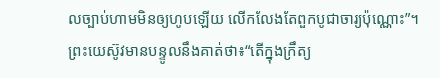លច្បាប់ហាមមិនឲ្យហូបឡើយ លើកលែងតែពួកបូជាចារ្យប៉ុណ្ណោះ”។
ព្រះយេស៊ូវមានបន្ទូលនឹងគាត់ថា៖“តើក្នុងក្រឹត្យ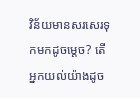វិន័យមានសរសេរទុកមកដូចម្ដេច? តើអ្នកយល់យ៉ាងដូច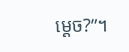ម្ដេច?”។